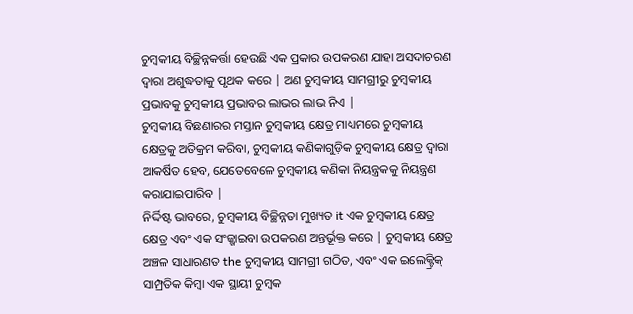ଚୁମ୍ବକୀୟ ବିଚ୍ଛିନ୍ନକର୍ତ୍ତା ହେଉଛି ଏକ ପ୍ରକାର ଉପକରଣ ଯାହା ଅସଦାଚରଣ ଦ୍ୱାରା ଅଶୁଦ୍ଧତାକୁ ପୃଥକ କରେ | ଅଣ ଚୁମ୍ବକୀୟ ସାମଗ୍ରୀରୁ ଚୁମ୍ବକୀୟ ପ୍ରଭାବକୁ ଚୁମ୍ବକୀୟ ପ୍ରଭାବର ଲାଭର ଲାଭ ନିଏ |
ଚୁମ୍ବକୀୟ ବିଛଣାରର ମସ୍ତାନ ଚୁମ୍ବକୀୟ କ୍ଷେତ୍ର ମାଧ୍ୟମରେ ଚୁମ୍ବକୀୟ କ୍ଷେତ୍ରକୁ ଅତିକ୍ରମ କରିବା, ଚୁମ୍ବକୀୟ କଣିକାଗୁଡ଼ିକ ଚୁମ୍ବକୀୟ କ୍ଷେତ୍ର ଦ୍ୱାରା ଆକର୍ଷିତ ହେବ, ଯେତେବେଳେ ଚୁମ୍ବକୀୟ କଣିକା ନିୟନ୍ତ୍ରକକୁ ନିୟନ୍ତ୍ରଣ କରାଯାଇପାରିବ |
ନିର୍ଦ୍ଦିଷ୍ଟ ଭାବରେ, ଚୁମ୍ବକୀୟ ବିଚ୍ଛିନ୍ନତା ମୁଖ୍ୟତ it ଏକ ଚୁମ୍ବକୀୟ କ୍ଷେତ୍ର କ୍ଷେତ୍ର ଏବଂ ଏକ ସଂଜ୍ଖାଇବା ଉପକରଣ ଅନ୍ତର୍ଭୂକ୍ତ କରେ | ଚୁମ୍ବକୀୟ କ୍ଷେତ୍ର ଅଞ୍ଚଳ ସାଧାରଣତ the ଚୁମ୍ବକୀୟ ସାମଗ୍ରୀ ଗଠିତ, ଏବଂ ଏକ ଇଲେକ୍ଟ୍ରିକ୍ ସାମ୍ପ୍ରତିକ କିମ୍ବା ଏକ ସ୍ଥାୟୀ ଚୁମ୍ବକ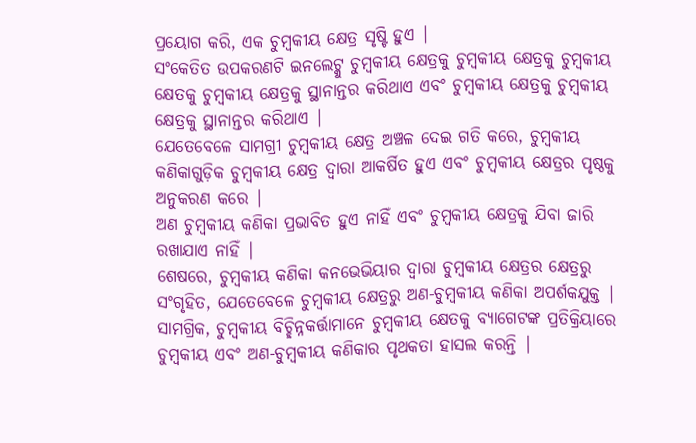ପ୍ରୟୋଗ କରି, ଏକ ଚୁମ୍ବକୀୟ କ୍ଷେତ୍ର ସୃଷ୍ଟି ହୁଏ |
ସଂକେତିତ ଉପକରଣଟି ଇନଲେଟ୍କୁ ଚୁମ୍ବକୀୟ କ୍ଷେତ୍ରକୁ ଚୁମ୍ବକୀୟ କ୍ଷେତ୍ରକୁ ଚୁମ୍ବକୀୟ କ୍ଷେତକୁ ଚୁମ୍ବକୀୟ କ୍ଷେତ୍ରକୁ ସ୍ଥାନାନ୍ତର କରିଥାଏ ଏବଂ ଚୁମ୍ବକୀୟ କ୍ଷେତ୍ରକୁ ଚୁମ୍ବକୀୟ କ୍ଷେତ୍ରକୁ ସ୍ଥାନାନ୍ତର କରିଥାଏ |
ଯେତେବେଳେ ସାମଗ୍ରୀ ଚୁମ୍ବକୀୟ କ୍ଷେତ୍ର ଅଞ୍ଚଳ ଦେଇ ଗତି କରେ, ଚୁମ୍ବକୀୟ କଣିକାଗୁଡ଼ିକ ଚୁମ୍ବକୀୟ କ୍ଷେତ୍ର ଦ୍ୱାରା ଆକର୍ଷିତ ହୁଏ ଏବଂ ଚୁମ୍ବକୀୟ କ୍ଷେତ୍ରର ପୃଷ୍ଠକୁ ଅନୁକରଣ କରେ |
ଅଣ ଚୁମ୍ବକୀୟ କଣିକା ପ୍ରଭାବିତ ହୁଏ ନାହିଁ ଏବଂ ଚୁମ୍ବକୀୟ କ୍ଷେତ୍ରକୁ ଯିବା ଜାରି ରଖାଯାଏ ନାହିଁ |
ଶେଷରେ, ଚୁମ୍ବକୀୟ କଣିକା କନଭେଭିୟାର ଦ୍ୱାରା ଚୁମ୍ବକୀୟ କ୍ଷେତ୍ରର କ୍ଷେତ୍ରରୁ ସଂଗୃହିତ, ଯେତେବେଳେ ଚୁମ୍ବକୀୟ କ୍ଷେତ୍ରରୁ ଅଣ-ଚୁମ୍ବକୀୟ କଣିକା ଅପର୍ଶକଯୁକ୍ତ |
ସାମଗ୍ରିକ, ଚୁମ୍ବକୀୟ ବିଚ୍ଛିନ୍ନକର୍ତ୍ତାମାନେ ଚୁମ୍ବକୀୟ କ୍ଷେତକୁ ବ୍ୟାଗେଟଙ୍କ ପ୍ରତିକ୍ରିୟାରେ ଚୁମ୍ବକୀୟ ଏବଂ ଅଣ-ଚୁମ୍ବକୀୟ କଣିକାର ପୃଥକତା ହାସଲ କରନ୍ତି |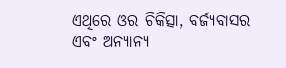ଏଥିରେ ଓର ଚିକିତ୍ସା, ବର୍ଜ୍ୟବାସର ଏବଂ ଅନ୍ୟାନ୍ୟ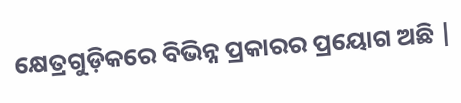କ୍ଷେତ୍ରଗୁଡ଼ିକରେ ବିଭିନ୍ନ ପ୍ରକାରର ପ୍ରୟୋଗ ଅଛି |